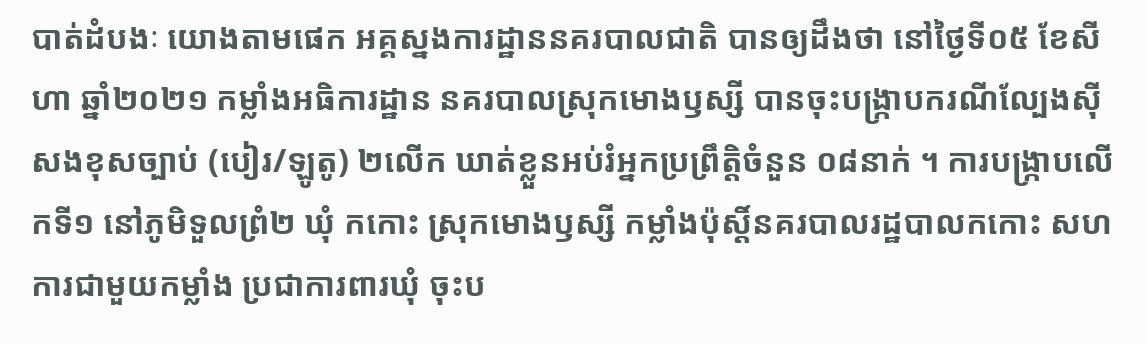បាត់ដំបងៈ យោងតាមផេក អគ្គស្នងការដ្ឋាននគរបាលជាតិ បានឲ្យដឹងថា នៅថ្ងៃទី០៥ ខែសីហា ឆ្នាំ២០២១ កម្លាំងអធិការដ្ឋាន នគរបាលស្រុកមោងឫស្សី បានចុះបង្ក្រាបករណីល្បែងស៊ីសងខុសច្បាប់ (បៀរ/ឡូតូ) ២លើក ឃាត់ខ្លួនអប់រំអ្នកប្រព្រឹត្តិចំនួន ០៨នាក់ ។ ការបង្ក្រាបលើកទី១ នៅភូមិទួលព្រំ២ ឃុំ កកោះ ស្រុកមោងឫស្សី កម្លាំងប៉ុស្តិ៍នគរបាលរដ្ឋបាលកកោះ សហការជាមួយកម្លាំង ប្រជាការពារឃុំ ចុះប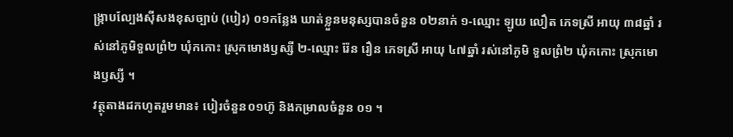ង្រ្កាបល្បែងស៊ីសងខុសច្បាប់ (បៀរ) ០១កន្លែង ឃាត់ខ្លួនមនុស្សបានចំនួន ០២នាក់ ១-ឈ្មោះ ឡូយ លឿត ភេទស្រី អាយុ ៣៨ឆ្នាំ រស់នៅភូមិទួលព្រំ២ ឃុំកកោះ ស្រុកមោងឫស្សី ២-ឈ្មោះ រ៉ែន រឿន ភេទស្រី អាយុ ៤៧ឆ្នាំ រស់នៅភូមិ ទួលព្រំ២ ឃុំកកោះ ស្រុកមោងឫស្សី ។
វត្ថុតាងដកហូតរួមមាន៖ បៀរចំនួន០១ហ៊ូ និងកម្រាលចំនួន ០១ ។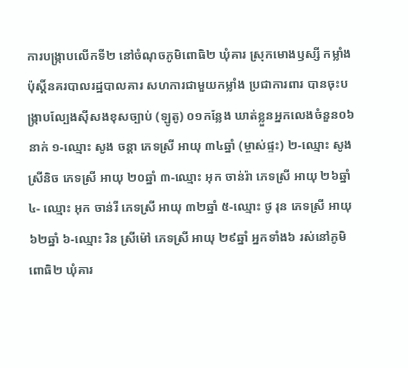ការបង្ក្រាបលើកទី២ នៅចំណុចភូមិពោធិ២ ឃុំគារ ស្រុកមោងឫស្សី កម្លាំងប៉ុស្តិ៍នគរបាលរដ្ឋបាលគារ សហការជាមួយកម្លាំង ប្រជាការពារ បានចុះបង្រ្កាបល្បែងស៊ីសងខុសច្បាប់ (ឡូតូ) ០១កន្លែង ឃាត់ខ្លួនអ្នកលេងចំនួន០៦នាក់ ១-ឈ្មោះ សូង ចន្តា ភេទស្រី អាយុ ៣៤ឆ្នាំ (ម្ចាស់ផ្ទះ) ២-ឈ្មោះ សូង ស្រីនិច ភេទស្រី អាយុ ២០ឆ្នាំ ៣-ឈ្មោះ អុក ចាន់រ៉ា ភេទស្រី អាយុ ២៦ឆ្នាំ ៤- ឈ្មោះ អុក ចាន់រី ភេទស្រី អាយុ ៣២ឆ្នាំ ៥-ឈ្មោះ ថូ រុន ភេទស្រី អាយុ ៦២ឆ្នាំ ៦-ឈ្មោះ រិន ស្រីម៉ៅ ភេទស្រី អាយុ ២៩ឆ្នាំ អ្នកទាំង៦ រស់នៅភូមិពោធិ២ ឃុំគារ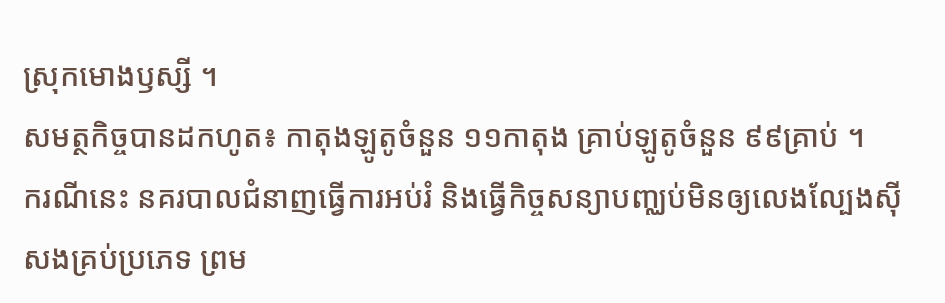ស្រុកមោងឫស្សី ។
សមត្ថកិច្ចបានដកហូត៖ កាតុងឡូតូចំនួន ១១កាតុង គ្រាប់ឡូតូចំនួន ៩៩គ្រាប់ ។
ករណីនេះ នគរបាលជំនាញធ្វើការអប់រំ និងធ្វើកិច្ចសន្យាបញ្ឈប់មិនឲ្យលេងល្បែងស៊ីសងគ្រប់ប្រភេទ ព្រម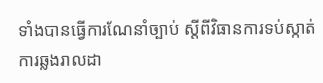ទាំងបានធ្វើការណែនាំច្បាប់ ស្តីពីវិធានការទប់ស្កាត់ការឆ្លងរាលដា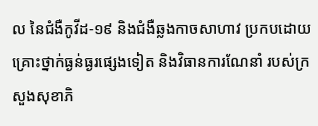ល នៃជំងឺកូវីដ-១៩ និងជំងឺឆ្លងកាចសាហាវ ប្រកបដោយគ្រោះថ្នាក់ធ្ងន់ធ្ងរផ្សេងទៀត និងវិធានការណែនាំ របស់ក្រសួងសុខាភិ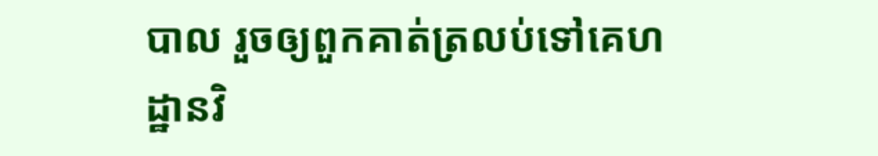បាល រួចឲ្យពួកគាត់ត្រលប់ទៅគេហដ្ឋានវិ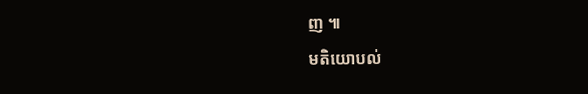ញ ៕
មតិយោបល់